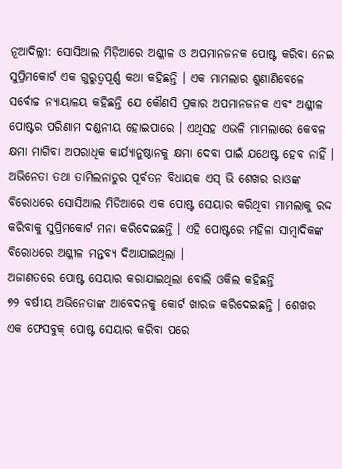ନୂଆଦିଲ୍ଲୀ: ସୋସିଆଲ ମିଡ଼ିଆରେ ଅଶ୍ଳୀଳ ଓ ଅପମାନଜନକ ପୋଷ୍ଟ କରିବା ନେଇ ସୁପ୍ରିମକୋର୍ଟ ଏକ ଗୁରୁତ୍ୱପୂର୍ଣ୍ଣ କଥା କହିଛନ୍ତି । ଏକ ମାମଲାର ଶୁଣାଣିବେଳେ ସର୍ବୋଚ୍ଚ ନ୍ୟାୟାଳୟ କହିଛନ୍ତି ଯେ କୌଣସି ପ୍ରକାର ଅପମାନଜନକ ଏବଂ ଅଶ୍ଳୀଳ ପୋଷ୍ଟର ପରିଣାମ ଦଣ୍ଡନୀୟ ହୋଇପାରେ । ଏଥିସହ ଏଭଳି ମାମଲାରେ କେବଳ କ୍ଷମା ମାଗିବା ଅପରାଧିକ କାର୍ଯ୍ୟାନୁଷ୍ଠାନକୁ କ୍ଷମା ଦେବା ପାଇଁ ଯଥେଷ୍ଟ ହେବ ନାହିଁ । ଅଭିନେତା ତଥା ତାମିଲନାଡୁର ପୂର୍ବତନ ବିଧାୟକ ଏସ୍ ଭି ଶେଖର ରାଓଙ୍କ ବିରୋଧରେ ସୋସିଆଲ ମିଡିଆରେ ଏକ ପୋଷ୍ଟ ସେୟାର କରିଥିବା ମାମଲାକୁ ରଦ୍ଦ କରିବାକୁ ସୁପ୍ରିମକୋର୍ଟ ମନା କରିଦେଇଛନ୍ତି । ଏହି ପୋଷ୍ଟରେ ମହିଳା ସାମ୍ବାଦିକଙ୍କ ବିରୋଧରେ ଅଶ୍ଳୀଳ ମନ୍ତବ୍ୟ ଦିଆଯାଇଥିଲା ।
ଅଜାଣତରେ ପୋଷ୍ଟ ସେୟାର କରାଯାଇଥିଲା ବୋଲି ଓକିଲ କହିଛନ୍ତି
୭୨ ବର୍ଷୀୟ ଅଭିନେତାଙ୍କ ଆବେଦନକୁ କୋର୍ଟ ଖାରଜ କରିଦେଇଛନ୍ତି । ଶେଖର ଏକ ଫେସବୁକ୍ ପୋଷ୍ଟ ସେୟାର କରିବା ପରେ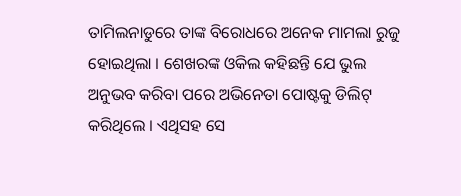ତାମିଲନାଡୁରେ ତାଙ୍କ ବିରୋଧରେ ଅନେକ ମାମଲା ରୁଜୁ ହୋଇଥିଲା । ଶେଖରଙ୍କ ଓକିଲ କହିଛନ୍ତି ଯେ ଭୁଲ ଅନୁଭବ କରିବା ପରେ ଅଭିନେତା ପୋଷ୍ଟକୁ ଡିଲିଟ୍ କରିଥିଲେ । ଏଥିସହ ସେ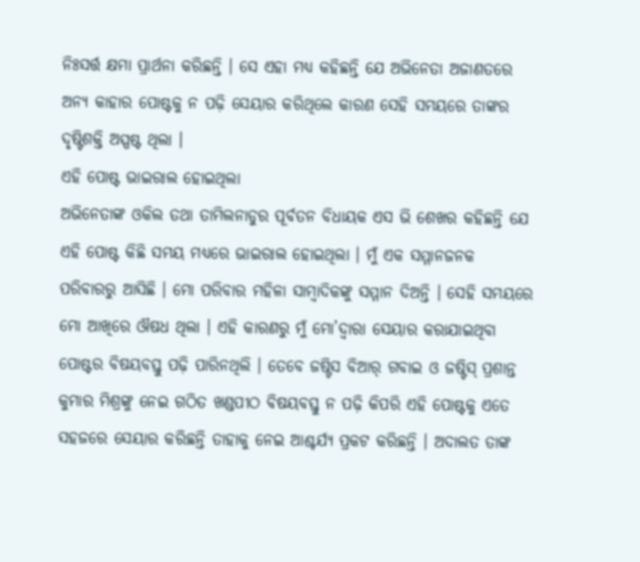ନିଃସର୍ତ୍ତ କ୍ଷମା ପ୍ରାର୍ଥନା କରିଛନ୍ତି । ସେ ଏହା ମଧ୍ୟ କହିଛନ୍ତି ଯେ ଅଭିନେତା ଅଜାଣତରେ ଅନ୍ୟ କାହାର ପୋଷ୍ଟକୁ ନ ପଢ଼ି ସେୟାର କରିଥିଲେ କାରଣ ସେହି ସମୟରେ ତାଙ୍କର ଦୃଷ୍ଟିଶକ୍ତି ଅସ୍ପଷ୍ଟ ଥିଲା ।
ଏହି ପୋଷ୍ଟ ଭାଇରାଲ ହୋଇଥିଲା
ଅଭିନେତାଙ୍କ ଓକିଲ ତଥା ତାମିଲନାଡୁର ପୂର୍ବତନ ବିଧାୟକ ଏସ ଭି ଶେଖର କହିଛନ୍ତି ଯେ ଏହି ପୋଷ୍ଟ କିଛି ସମୟ ମଧ୍ୟରେ ଭାଇରାଲ ହୋଇଥିଲା । ମୁଁ ଏକ ସମ୍ମାନଜନକ ପରିବାରରୁ ଆସିଛି । ମୋ ପରିବାର ମହିଳା ସାମ୍ବାଦିକଙ୍କୁ ସମ୍ମାନ ଦିଅନ୍ତି । ସେହି ସମୟରେ ମୋ ଆଖିରେ ଔଷଧ ଥିଲା । ଏହି କାରଣରୁ ମୁଁ ମୋ’ଦ୍ୱାରା ସେୟାର କରାଯାଇଥିବା ପୋଷ୍ଟର ବିଷୟବସ୍ତୁ ପଢ଼ି ପାରିନଥିଲି । ତେବେ ଜଷ୍ଟିସ ବିଆର୍ ଗବାଇ ଓ ଜଷ୍ଟିସ୍ ପ୍ରଶାନ୍ତ କୁମାର ମିଶ୍ରଙ୍କୁ ନେଇ ଗଠିତ ଖଣ୍ଡପୀଠ ବିଷୟବସ୍ତୁ ନ ପଢ଼ି କିପରି ଏହି ପୋଷ୍ଟକୁ ଏତେ ସହଜରେ ସେୟାର କରିଛନ୍ତି ତାହାକୁ ନେଇ ଆଶ୍ଚର୍ଯ୍ୟ ପ୍ରକଟ କରିଛନ୍ତି । ଅଦାଲତ ତାଙ୍କ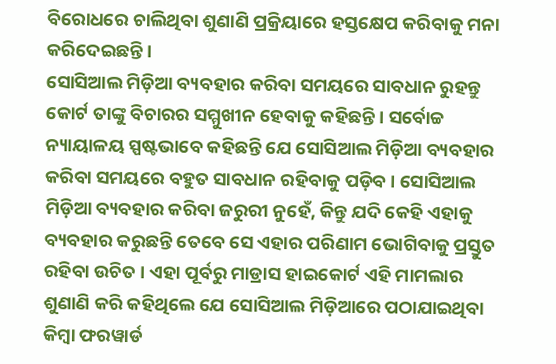ବିରୋଧରେ ଚାଲିଥିବା ଶୁଣାଣି ପ୍ରକ୍ରିୟାରେ ହସ୍ତକ୍ଷେପ କରିବାକୁ ମନା କରିଦେଇଛନ୍ତି ।
ସୋସିଆଲ ମିଡ଼ିଆ ବ୍ୟବହାର କରିବା ସମୟରେ ସାବଧାନ ରୁହନ୍ତୁ
କୋର୍ଟ ତାଙ୍କୁ ବିଚାରର ସମ୍ମୁଖୀନ ହେବାକୁ କହିଛନ୍ତି । ସର୍ବୋଚ୍ଚ ନ୍ୟାୟାଳୟ ସ୍ପଷ୍ଟଭାବେ କହିଛନ୍ତି ଯେ ସୋସିଆଲ ମିଡ଼ିଆ ବ୍ୟବହାର କରିବା ସମୟରେ ବହୁତ ସାବଧାନ ରହିବାକୁ ପଡ଼ିବ । ସୋସିଆଲ ମିଡ଼ିଆ ବ୍ୟବହାର କରିବା ଜରୁରୀ ନୁହେଁ, କିନ୍ତୁ ଯଦି କେହି ଏହାକୁ ବ୍ୟବହାର କରୁଛନ୍ତି ତେବେ ସେ ଏହାର ପରିଣାମ ଭୋଗିବାକୁ ପ୍ରସ୍ତୁତ ରହିବା ଉଚିତ । ଏହା ପୂର୍ବରୁ ମାଡ୍ରାସ ହାଇକୋର୍ଟ ଏହି ମାମଲାର ଶୁଣାଣି କରି କହିଥିଲେ ଯେ ସୋସିଆଲ ମିଡ଼ିଆରେ ପଠାଯାଇଥିବା କିମ୍ବା ଫରୱାର୍ଡ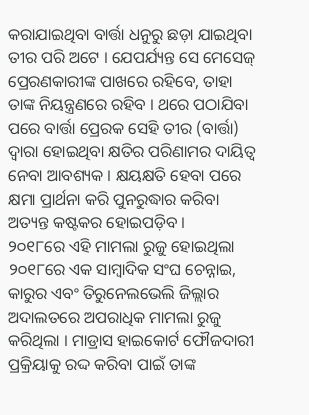କରାଯାଇଥିବା ବାର୍ତ୍ତା ଧନୁରୁ ଛଡ଼ା ଯାଇଥିବା ତୀର ପରି ଅଟେ । ଯେପର୍ଯ୍ୟନ୍ତ ସେ ମେସେଜ୍ ପ୍ରେରଣକାରୀଙ୍କ ପାଖରେ ରହିବେ, ତାହା ତାଙ୍କ ନିୟନ୍ତ୍ରଣରେ ରହିବ । ଥରେ ପଠାଯିବା ପରେ ବାର୍ତ୍ତା ପ୍ରେରକ ସେହି ତୀର (ବାର୍ତ୍ତା) ଦ୍ୱାରା ହୋଇଥିବା କ୍ଷତିର ପରିଣାମର ଦାୟିତ୍ୱ ନେବା ଆବଶ୍ୟକ । କ୍ଷୟକ୍ଷତି ହେବା ପରେ କ୍ଷମା ପ୍ରାର୍ଥନା କରି ପୁନରୁଦ୍ଧାର କରିବା ଅତ୍ୟନ୍ତ କଷ୍ଟକର ହୋଇପଡ଼ିବ ।
୨୦୧୮ରେ ଏହି ମାମଲା ରୁଜୁ ହୋଇଥିଲା
୨୦୧୮ରେ ଏକ ସାମ୍ବାଦିକ ସଂଘ ଚେନ୍ନାଇ, କାରୁର ଏବଂ ତିରୁନେଲଭେଲି ଜିଲ୍ଲାର ଅଦାଲତରେ ଅପରାଧିକ ମାମଲା ରୁଜୁ କରିଥିଲା । ମାଡ୍ରାସ ହାଇକୋର୍ଟ ଫୌଜଦାରୀ ପ୍ରକ୍ରିୟାକୁ ରଦ୍ଦ କରିବା ପାଇଁ ତାଙ୍କ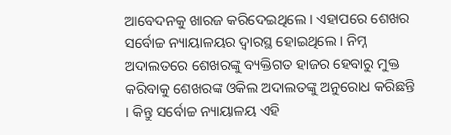ଆବେଦନକୁ ଖାରଜ କରିଦେଇଥିଲେ । ଏହାପରେ ଶେଖର ସର୍ବୋଚ୍ଚ ନ୍ୟାୟାଳୟର ଦ୍ୱାରସ୍ଥ ହୋଇଥିଲେ । ନିମ୍ନ ଅଦାଲତରେ ଶେଖରଙ୍କୁ ବ୍ୟକ୍ତିଗତ ହାଜର ହେବାରୁ ମୁକ୍ତ କରିବାକୁ ଶେଖରଙ୍କ ଓକିଲ ଅଦାଲତଙ୍କୁ ଅନୁରୋଧ କରିଛନ୍ତି । କିନ୍ତୁ ସର୍ବୋଚ୍ଚ ନ୍ୟାୟାଳୟ ଏହି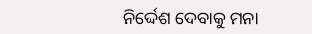ନିର୍ଦ୍ଦେଶ ଦେବାକୁ ମନା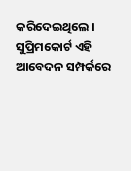କରିଦେଇଥିଲେ। ସୁପ୍ରିମକୋର୍ଟ ଏହି ଆବେଦନ ସମ୍ପର୍କରେ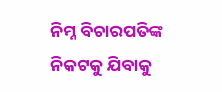ନିମ୍ନ ବିଚାରପତିଙ୍କ ନିକଟକୁ ଯିବାକୁ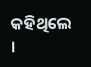କହିଥିଲେ ।